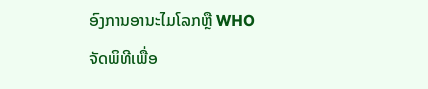ອົງການອານະໄມໂລກຫຼື WHO ຈັດພິທີເພື່ອ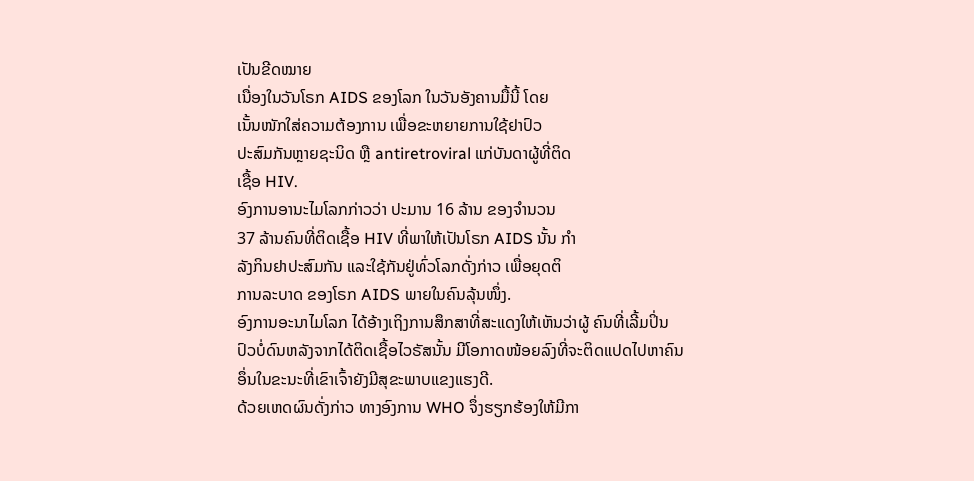ເປັນຂີດໝາຍ
ເນື່ອງໃນວັນໂຣກ AIDS ຂອງໂລກ ໃນວັນອັງຄານມື້ນີ້ ໂດຍ
ເນັ້ນໜັກໃສ່ຄວາມຕ້ອງການ ເພື່ອຂະຫຍາຍການໃຊ້ຢາປົວ
ປະສົມກັນຫຼາຍຊະນິດ ຫຼື antiretroviral ແກ່ບັນດາຜູ້ທີ່ຕິດ
ເຊື້ອ HIV.
ອົງການອານະໄມໂລກກ່າວວ່າ ປະມານ 16 ລ້ານ ຂອງຈຳນວນ
37 ລ້ານຄົນທີ່ຕິດເຊື້ອ HIV ທີ່ພາໃຫ້ເປັນໂຣກ AIDS ນັ້ນ ກຳ
ລັງກິນຢາປະສົມກັນ ແລະໃຊ້ກັນຢູ່ທົ່ວໂລກດັ່ງກ່າວ ເພື່ອຍຸດຕິ
ການລະບາດ ຂອງໂຣກ AIDS ພາຍໃນຄົນລຸ້ນໜຶ່ງ.
ອົງການອະນາໄມໂລກ ໄດ້ອ້າງເຖິງການສຶກສາທີ່ສະແດງໃຫ້ເຫັນວ່າຜູ້ ຄົນທີ່ເລີ້ມປິ່ນ
ປົວບໍ່ດົນຫລັງຈາກໄດ້ຕິດເຊື້ອໄວຣັສນັ້ນ ມີໂອກາດໜ້ອຍລົງທີ່ຈະຕິດແປດໄປຫາຄົນ
ອຶ່ນໃນຂະນະທີ່ເຂົາເຈົ້າຍັງມີສຸຂະພາບແຂງແຮງດີ.
ດ້ວຍເຫດຜົນດັ່ງກ່າວ ທາງອົງການ WHO ຈຶ່ງຮຽກຮ້ອງໃຫ້ມີກາ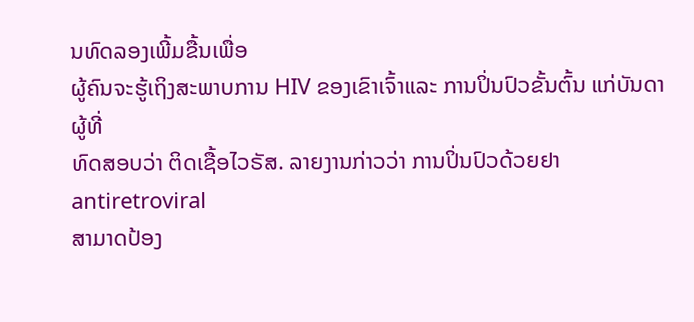ນທົດລອງເພີ້ມຂື້ນເພື່ອ
ຜູ້ຄົນຈະຮູ້ເຖິງສະພາບການ HIV ຂອງເຂົາເຈົ້າແລະ ການປິ່ນປົວຂັ້ນຕົ້ນ ແກ່ບັນດາຜູ້ທີ່
ທົດສອບວ່າ ຕິດເຊື້ອໄວຣັສ. ລາຍງານກ່າວວ່າ ການປິ່ນປົວດ້ວຍຢາ antiretroviral
ສາມາດປ້ອງ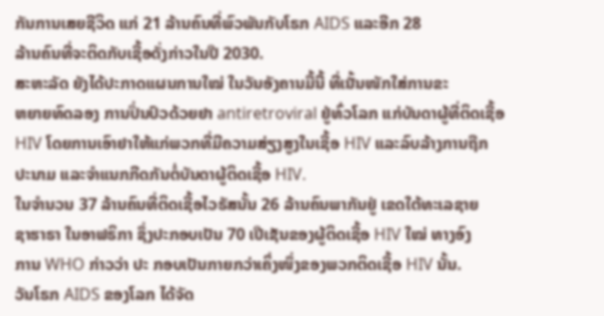ກັນການເສຍຊີວິດ ແກ່ 21 ລ້ານຄົນທີ່ພົວພັນກັບໂຣກ AIDS ແລະອີກ 28
ລ້ານຄົນທີ່ຈະຕິດກັບເຊື້ອດັ່ງກ່າວໃນປີ 2030.
ສະຫະລັດ ຍັງໄດ້ປະກາດແຜນການໃໝ່ ໃນວັນອັງຄານມື້ນີ້ ທີ່ເນັ້ນໜັກໃສ່ການຂະ
ຫຍາຍທົດລອງ ການປິ່ນປົວດ້ວຍຢາ antiretroviral ຢູ່ທົ່ວໂລກ ແກ່ບັນດາຜູ້ທີ່ຕິດເຊື້ອ
HIV ໂດຍການເອົາຢາໃຫ້ແກ່ພວກທີ່ມີຄວາມສ່ຽງສູງໃນເຊື້ອ HIV ແລະລົບລ້າງການຖືກ
ປະນາມ ແລະຈຳແນກກີດກັນຕໍ່ບັນດາຜູ້ຕິດເຊື້ອ HIV.
ໃນຈຳນວນ 37 ລ້ານຄົນທີ່ຕິດເຊື້ອໄວຣັສນັ້ນ 26 ລ້ານຄົນພາກັນຢູ່ ເຂດໃຕ້ທະເລຊາຍ
ຊາຮາຣາ ໃນອາຟຣິກາ ຊຶ່ງປະກອບເປັນ 70 ເປີເຊັນຂອງຜູ້ຕິດເຊື້ອ HIV ໃໝ່ ທາງອົງ
ການ WHO ກ່າວວ່າ ປະ ກອບເປັນກາຍກວ່າເຄິ່ງໜຶ່ງຂອງພວກຕິດເຊື້ອ HIV ນັ້ນ.
ວັນໂຣກ AIDS ຂອງໂລກ ໄດ້ຈັດ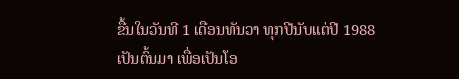ຂື້ນໃນວັນທີ 1 ເດືອນທັນວາ ທຸກປີນັບແຕ່ປີ 1988
ເປັນຕົ້ນມາ ເພື່ອເປັນໂອ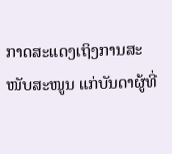ກາດສະແດງເຖິງການສະໜັບສະໜູນ ແກ່ບັນດາຜູ້ທີ່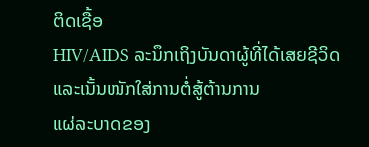ຕິດເຊື້ອ
HIV/AIDS ລະນຶກເຖິງບັນດາຜູ້ທີ່ໄດ້ເສຍຊີວິດ ແລະເນັ້ນໜັກໃສ່ການຕໍ່ສູ້ຕ້ານການ
ແຜ່ລະບາດຂອງ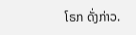ໂຣກ ດັ່ງກ່າວ.